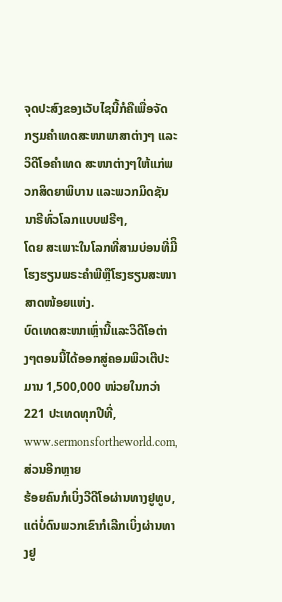ຈຸດປະສົງຂອງເວັບໄຊນີ້ກໍຄືເພື່ອຈັດກຽມຄໍາເທດສະໜາພາສາຕ່າງໆ ແລະວິດີໂອຄໍາເທດ ສະໜາຕ່າງໆໃຫ້ແກ່ພວກສິດຍາພິບານ ແລະພວກມິດຊັນນາຣີທົ່ວໂລກແບບຟຣີໆ,
ໂດຍ ສະເພາະໃນໂລກທີ່ສາມບ່ອນທີ່ມີິໂຮງຮຽນພຣະຄໍາພີຫຼືໂຮງຮຽນສະໜາສາດໜ້ອຍແຫ່ງ.
ບົດເທດສະໜາເຫຼົ່ານີ້ແລະວິດີໂອຕ່າງໆຕອນນີ້ໄດ້ອອກສູ່ຄອມພິວເຕີປະມານ 1,500,000 ໜ່ວຍໃນກວ່າ 221 ປະເທດທຸກປີທີ່,
www.sermonsfortheworld.com, ສ່ວນອີກຫຼາຍ
ຮ້ອຍຄົນກໍເບິ່ງວີດີໂອຜ່ານທາງຢູທູບ,ແຕ່ບໍ່ດົນພວກເຂົາກໍເລີກເບິ່ງຜ່ານທາງຢູ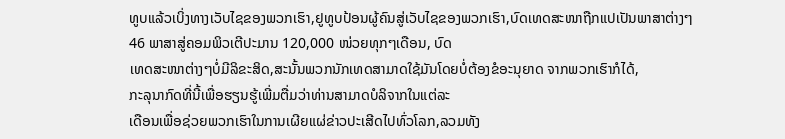ທູບແລ້ວເບິ່ງທາງເວັບໄຊຂອງພວກເຮົາ,ຢູທູບປ້ອນຜູ້ຄົນສູ່ເວັບໄຊຂອງພວກເຮົາ,ບົດເທດສະໜາຖືກແປເປັນພາສາຕ່າງໆ
46 ພາສາສູ່ຄອມພິວເຕີປະມານ 120,000 ໜ່ວຍທຸກໆເດືອນ, ບົດ
ເທດສະໜາຕ່າງໆບໍ່ມີລິຂະສິດ,ສະນັ້ນພວກນັກເທດສາມາດໃຊ້ມັນໂດຍບໍ່ຕ້ອງຂໍອະນຸຍາດ ຈາກພວກເຮົາກໍໄດ້,
ກະລຸນາກົດທີ່ນີ້ເພື່ອຮຽນຮູ້ເພີ່ມຕື່ມວ່າທ່ານສາມາດບໍລິຈາກໃນແຕ່ລະ
ເດືອນເພື່ອຊ່ວຍພວກເຮົາໃນການເຜີຍແຜ່ຂ່າວປະເສີດໄປທົ່ວໂລກ,ລວມທັງ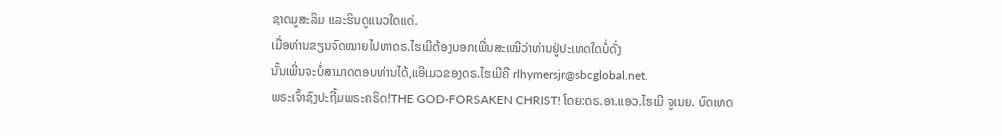ຊາດມູສະລິມ ແລະຮິນດູແນວໃດແດ່.
ເມື່ອທ່ານຂຽນຈົດໝາຍໄປຫາດຣ.ໄຮເມີຕ້ອງບອກເພີ່ນສະເໝີວ່າທ່ານຢູ່ປະເທດໃດບໍ່ດັ່ງ
ນັ້ນເພີ່ນຈະບໍ່ສາມາດຕອບທ່ານໄດ້,ແອີເມວຂອງດຣ.ໄຮເມີຄື rlhymersjr@sbcglobal.net.
ພຣະເຈົ້າຊົງປະຖີ້ມພຣະຄຣິດ!THE GOD-FORSAKEN CHRIST! ໂດຍ:ດຣ.ອາ.ແອວ.ໄຮເມີ ຈູເນຍ. ບົດເທດ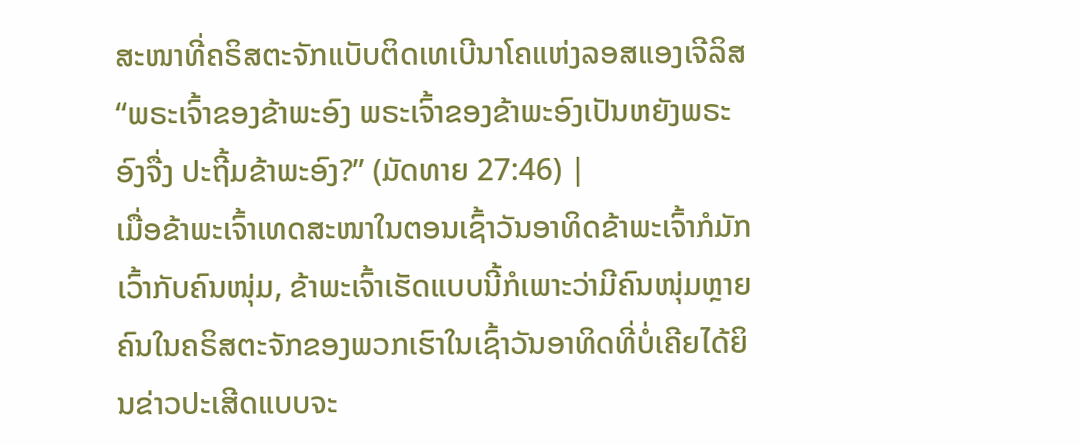ສະໜາທີ່ຄຣິສຕະຈັກແບັບຕິດເທເບີນາໂຄແຫ່ງລອສແອງເຈີລິສ “ພຣະເຈົ້າຂອງຂ້າພະອົງ ພຣະເຈົ້າຂອງຂ້າພະອົງເປັນຫຍັງພຣະອົງຈື່ງ ປະຖີ້ມຂ້າພະອົງ?” (ມັດທາຍ 27:46) |
ເມື່ອຂ້າພະເຈົ້າເທດສະໜາໃນຕອນເຊົ້າວັນອາທິດຂ້າພະເຈົ້າກໍມັກເວົ້າກັບຄົນໜຸ່ມ, ຂ້າພະເຈົ້າເຮັດແບບນີ້ກໍເພາະວ່າມີຄົນໜຸ່ມຫຼາຍຄົນໃນຄຣິສຕະຈັກຂອງພວກເຮົາໃນເຊົ້າວັນອາທິດທີ່ບໍ່ເຄີຍໄດ້ຍິນຂ່າວປະເສີດແບບຈະ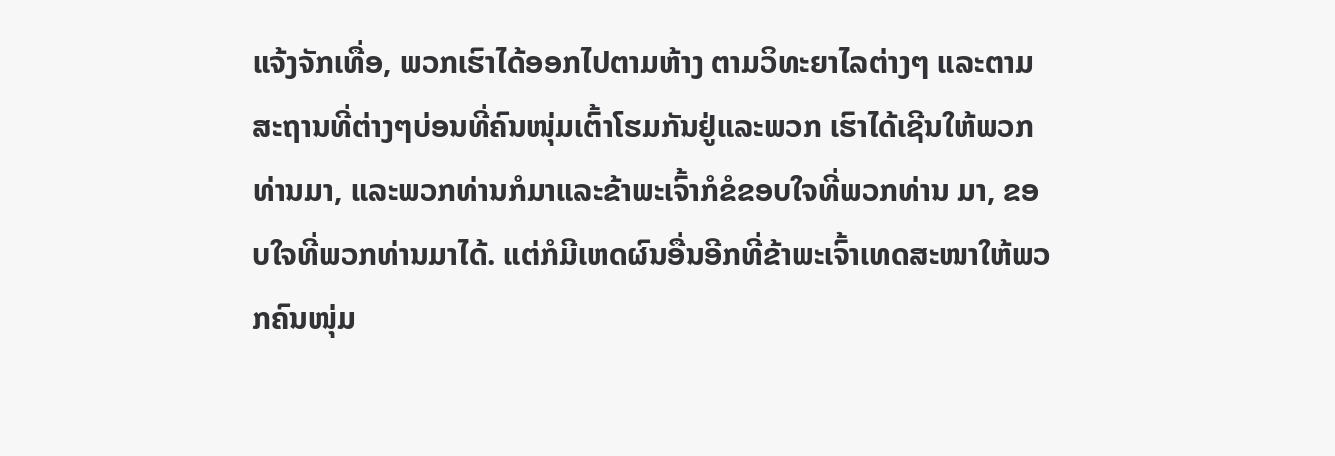ແຈ້ງຈັກເທື່ອ, ພວກເຮົາໄດ້ອອກໄປຕາມຫ້າງ ຕາມວິທະຍາໄລຕ່າງໆ ແລະຕາມສະຖານທີ່ຕ່າງໆບ່ອນທີ່ຄົນໜຸ່ມເຕົ້າໂຮມກັນຢູ່ແລະພວກ ເຮົາໄດ້ເຊີນໃຫ້ພວກທ່ານມາ, ແລະພວກທ່ານກໍມາແລະຂ້າພະເຈົ້າກໍຂໍຂອບໃຈທີ່ພວກທ່ານ ມາ, ຂອບໃຈທີ່ພວກທ່ານມາໄດ້. ແຕ່ກໍມີເຫດຜົນອື່ນອີກທີ່ຂ້າພະເຈົ້າເທດສະໜາໃຫ້ພວກຄົນໜຸ່ມ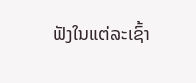ຟັງໃນແຕ່ລະເຊົ້າ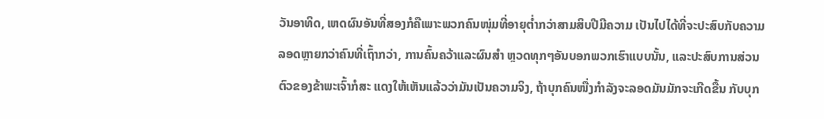ວັນອາທິດ, ເຫດຜົນອັນທີ່ສອງກໍຄືເພາະພວກຄົນໜຸ່ມທີ່ອາຍຸຕໍ່າກວ່າສາມສິບປີມີຄວາມ ເປັນໄປໄດ້ທີ່ຈະປະສົບກັບຄວາມລອດຫຼາຍກວ່າຄົນທີ່ເຖົ້າກວ່າ, ການຄົ້ນຄວ້າແລະຜົນສໍາ ຫຼວດທຸກໆອັນບອກພວກເຮົາແບບນັ້ນ, ແລະປະສົບການສ່ວນຕົວຂອງຂ້າພະເຈົ້າກໍສະ ແດງໃຫ້ເຫັນແລ້ວວ່າມັນເປັນຄວາມຈິງ, ຖ້າບຸກຄົນໜື່ງກໍາລັງຈະລອດມັນມັກຈະເກີດຂື້ນ ກັບບຸກ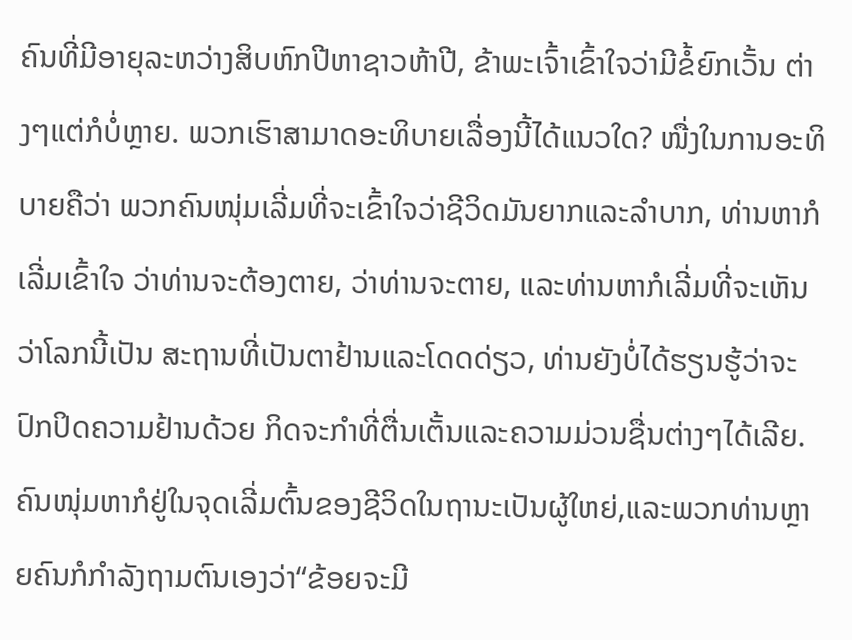ຄົນທີ່ມີອາຍຸລະຫວ່າງສິບຫົກປີຫາຊາວຫ້າປີ, ຂ້າພະເຈົ້າເຂົ້າໃຈວ່າມີຂໍ້ຍົກເວັ້ນ ຕ່າງໆແຕ່ກໍບໍ່ຫຼາຍ. ພວກເຮົາສາມາດອະທິບາຍເລື່ອງນີ້ໄດ້ແນວໃດ? ໜື່ງໃນການອະທິບາຍຄືວ່າ ພວກຄົນໜຸ່ມເລີ່ມທີ່ຈະເຂົ້າໃຈວ່າຊີວິດມັນຍາກແລະລໍາບາກ, ທ່ານຫາກໍເລີ່ມເຂົ້າໃຈ ວ່າທ່ານຈະຕ້ອງຕາຍ, ວ່າທ່ານຈະຕາຍ, ແລະທ່ານຫາກໍເລີ່ມທີ່ຈະເຫັນວ່າໂລກນີ້ເປັນ ສະຖານທີ່ເປັນຕາຢ້ານແລະໂດດດ່ຽວ, ທ່ານຍັງບໍ່ໄດ້ຮຽນຮູ້ວ່າຈະປົກປິດຄວາມຢ້ານດ້ວຍ ກິດຈະກໍາທີ່ຕື່ນເຕັ້ນແລະຄວາມມ່ວນຊື່ນຕ່າງໆໄດ້ເລີຍ. ຄົນໜຸ່ມຫາກໍຢູ່ໃນຈຸດເລີ່ມຕົ້ນຂອງຊີວິດໃນຖານະເປັນຜູ້ໃຫຍ່,ແລະພວກທ່ານຫຼາຍຄົນກໍກໍາລັງຖາມຕົນເອງວ່າ“ຂ້ອຍຈະມີ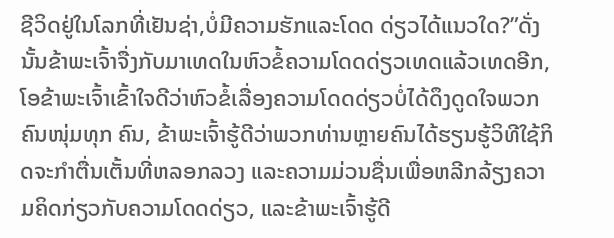ຊີວິດຢູ່ໃນໂລກທີ່ເຢັນຊ່າ,ບໍ່ມີຄວາມຮັກແລະໂດດ ດ່ຽວໄດ້ແນວໃດ?”ດັ່ງນັ້ນຂ້າພະເຈົ້າຈື່ງກັບມາເທດໃນຫົວຂໍ້ຄວາມໂດດດ່ຽວເທດແລ້ວເທດອີກ, ໂອຂ້າພະເຈົ້າເຂົ້າໃຈດີວ່າຫົວຂໍ້ເລື່ອງຄວາມໂດດດ່ຽວບໍ່ໄດ້ດຶງດູດໃຈພວກຄົນໜຸ່ມທຸກ ຄົນ, ຂ້າພະເຈົ້າຮູ້ດີວ່າພວກທ່ານຫຼາຍຄົນໄດ້ຮຽນຮູ້ວິທີໃຊ້ກິດຈະກໍາຕື່ນເຕັ້ນທີ່ຫລອກລວງ ແລະຄວາມມ່ວນຊື່ນເພື່ອຫລີກລ້ຽງຄວາມຄິດກ່ຽວກັບຄວາມໂດດດ່ຽວ, ແລະຂ້າພະເຈົ້າຮູ້ດີ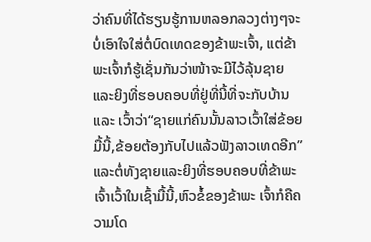ວ່າຄົນທີ່ໄດ້ຮຽນຮູ້ການຫລອກລວງຕ່າງໆຈະບໍ່ເອົາໃຈໃສ່ຕໍ່ບົດເທດຂອງຂ້າພະເຈົ້າ, ແຕ່ຂ້າ ພະເຈົ້າກໍຮູ້ເຊັ່ນກັນວ່າໜ້າຈະມີໄວ້ລຸ້ນຊາຍແລະຍິງທີ່ຮອບຄອບທີ່ຢູ່ທີ່ນີ້ທີ່ຈະກັບບ້ານແລະ ເວົ້າວ່າ“ຊາຍແກ່ຄົນນັ້ນລາວເວົ້າໃສ່ຂ້ອຍມື້ນີ້,ຂ້ອຍຕ້ອງກັບໄປແລ້ວຟັງລາວເທດອີກ” ແລະຕໍ່ທັງຊາຍແລະຍິງທີ່ຮອບຄອບທີ່ຂ້າພະເຈົ້າເວົ້າໃນເຊົ້າມື້ນີ້,ຫົວຂໍ້ຂອງຂ້າພະ ເຈົ້າກໍຄືຄວາມໂດ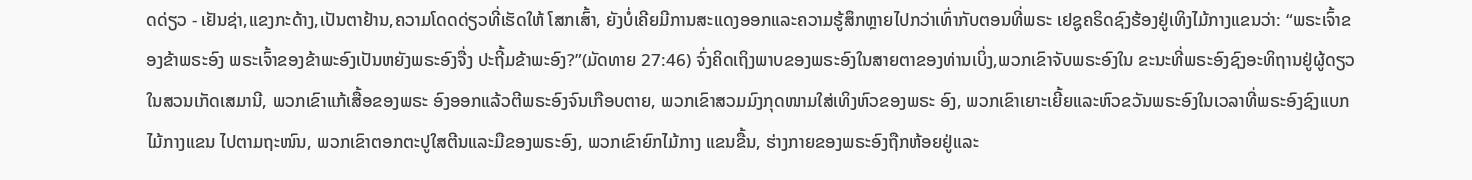ດດ່ຽວ - ເຢັນຊ່າ,ແຂງກະດ້າງ,ເປັນຕາຢ້ານ,ຄວາມໂດດດ່ຽວທີ່ເຮັດໃຫ້ ໂສກເສົ້າ, ຍັງບໍ່ເຄີຍມີການສະແດງອອກແລະຄວາມຮູ້ສຶກຫຼາຍໄປກວ່າເທົ່າກັບຕອນທີ່ພຣະ ເຢຊູຄຣິດຊົງຮ້ອງຢູ່ເທິງໄມ້ກາງແຂນວ່າ: “ພຣະເຈົ້າຂອງຂ້າພຣະອົງ ພຣະເຈົ້າຂອງຂ້າພະອົງເປັນຫຍັງພຣະອົງຈື່ງ ປະຖີ້ມຂ້າພະອົງ?”(ມັດທາຍ 27:46) ຈົ່ງຄິດເຖິງພາບຂອງພຣະອົງໃນສາຍຕາຂອງທ່ານເບິ່ງ,ພວກເຂົາຈັບພຣະອົງໃນ ຂະນະທີ່ພຣະອົງຊົງອະທິຖານຢູ່ຜູ້ດຽວໃນສວນເກັດເສມານີ, ພວກເຂົາແກ້ເສື້ອຂອງພຣະ ອົງອອກແລ້ວຕີພຣະອົງຈົນເກືອບຕາຍ, ພວກເຂົາສວມມົງກຸດໜາມໃສ່ເທິງຫົວຂອງພຣະ ອົງ, ພວກເຂົາເຍາະເຍີ້ຍແລະຫົວຂວັນພຣະອົງໃນເວລາທີ່ພຣະອົງຊົງແບກໄມ້ກາງແຂນ ໄປຕາມຖະໜົນ, ພວກເຂົາຕອກຕະປູໃສຕີນແລະມືຂອງພຣະອົງ, ພວກເຂົາຍົກໄມ້ກາງ ແຂນຂື້ນ, ຮ່າງກາຍຂອງພຣະອົງຖືກຫ້ອຍຢູ່ແລະ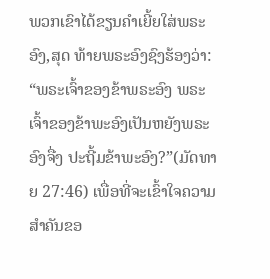ພວກເຂົາໄດ້ຂຽນຄໍາເຍີ້ຍໃສ່ພຣະອົງ,ສຸດ ທ້າຍພຣະອົງຊົງຮ້ອງວ່າ: “ພຣະເຈົ້າຂອງຂ້າພຣະອົງ ພຣະເຈົ້າຂອງຂ້າພະອົງເປັນຫຍັງພຣະອົງຈື່ງ ປະຖີ້ມຂ້າພະອົງ?”(ມັດທາຍ 27:46) ເພື່ອທີ່ຈະເຂົ້າໃຈຄວາມສໍາຄັນຂອ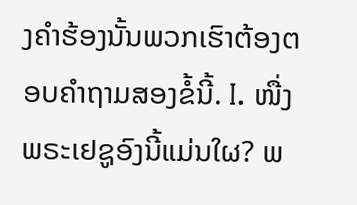ງຄໍາຮ້ອງນັ້ນພວກເຮົາຕ້ອງຕອບຄໍາຖາມສອງຂໍ້ນີ້. I. ໜື່ງ ພຣະເຢຊູອົງນີ້ແມ່ນໃຜ? ພ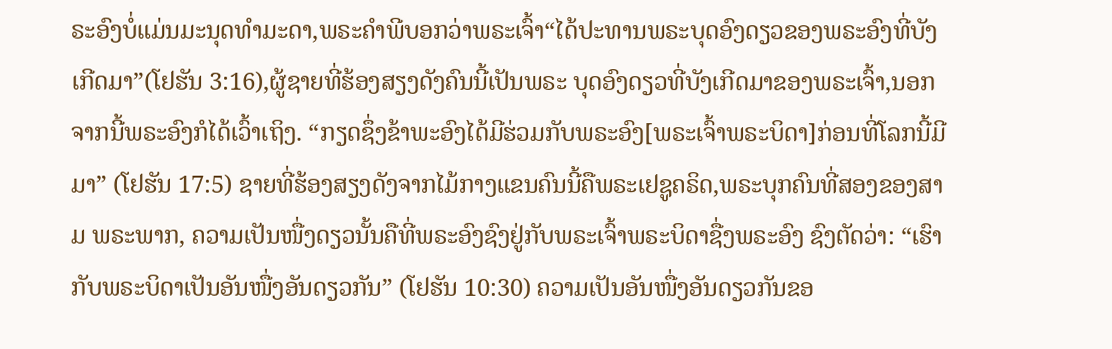ຣະອົງບໍ່ແມ່ນມະນຸດທໍາມະດາ,ພຣະຄໍາພີບອກວ່າພຣະເຈົ້າ“ໄດ້ປະທານພຣະບຸດອົງດຽວຂອງພຣະອົງທີ່ບັງເກີດມາ”(ໂຢຮັນ 3:16),ຜູ້ຊາຍທີ່ຮ້ອງສຽງດັງຄົນນີ້ເປັນພຣະ ບຸດອົງດຽວທີ່ບັງເກີດມາຂອງພຣະເຈົ້າ,ນອກຈາກນີ້ພຣະອົງກໍໄດ້ເວົ້າເຖິງ. “ກຽດຊຶ່ງຂ້າພະອົງໄດ້ມີຮ່ວມກັບພຣະອົງ[ພຣະເຈົ້າພຣະບິດາ]ກ່ອນທີ່ໂລກນີ້ມີມາ” (ໂຢຮັນ 17:5) ຊາຍທີ່ຮ້ອງສຽງດັງຈາກໄມ້ກາງແຂນຄົນນີ້ຄືພຣະເຢຊູຄຣິດ,ພຣະບຸກຄົນທີ່ສອງຂອງສາມ ພຣະພາກ, ຄວາມເປັນໜື່ງດຽວນັ້ນຄືທີ່ພຣະອົງຊົງຢູ່ກັບພຣະເຈົ້າພຣະບິດາຊື່ງພຣະອົງ ຊົງຕັດວ່າ: “ເຮົາກັບພຣະບິດາເປັນອັນໜື່ງອັນດຽວກັນ” (ໂຢຮັນ 10:30) ຄວາມເປັນອັນໜື່ງອັນດຽວກັນຂອ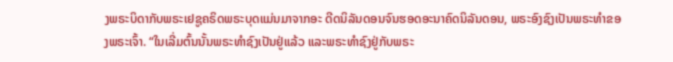ງພຣະບິດາກັບພຣະເຢຊູຄຣິດພຣະບຸດແມ່ນມາຈາກອະ ດີດນິລັນດອນຈົນຮອດອະນາຄົດນິລັນດອນ, ພຣະອົງຊົງເປັນພຣະທໍາຂອງພຣະເຈົ້າ. “ໃນເລີ່ມຕົ້ນນັ້ນພຣະທໍາຊົງເປັນຢູ່ແລ້ວ ແລະພຣະທໍາຊົງຢູ່ກັບພຣະ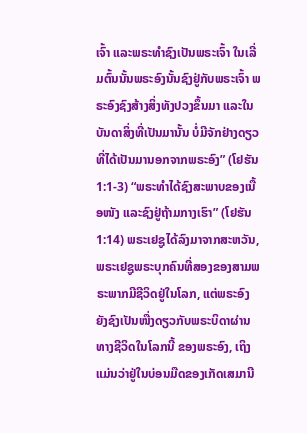ເຈົ້າ ແລະພຣະທໍາຊົງເປັນພຣະເຈົ້າ ໃນເລີ່ມຕົ້ນນັ້ນພຣະອົງນັ້ນຊົງຢູ່ກັບພຣະເຈົ້າ ພຣະອົງຊົງສ້າງສິ່ງທັງປວງຂຶ້ນມາ ແລະໃນບັນດາສິ່ງທີ່ເປັນມານັ້ນ ບໍ່ມີຈັກຢ່າງດຽວທີ່ໄດ້ເປັນມານອກຈາກພຣະອົງ” (ໂຢຮັນ 1:1-3) “ພຣະທໍາໄດ້ຊົງສະພາບຂອງເນື້ອໜັງ ແລະຊົງຢູ່ຖ້າມກາງເຮົາ” (ໂຢຮັນ 1:14) ພຣະເຢຊູໄດ້ລົງມາຈາກສະຫວັນ,ພຣະເຢຊູພຣະບຸກຄົນທີ່ສອງຂອງສາມພຣະພາກມີຊີວິດຢູ່ໃນໂລກ, ແຕ່ພຣະອົງຍັງຊົງເປັນໜື່ງດຽວກັບພຣະບິດາຜ່ານທາງຊີວິດໃນໂລກນີ້ ຂອງພຣະອົງ, ເຖິງແມ່ນວ່າຢູ່ໃນບ່ອນມືດຂອງເກັດເສມານີ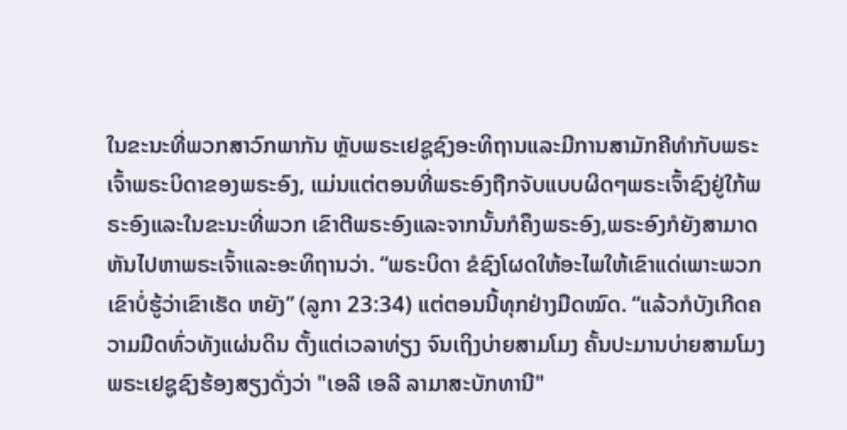ໃນຂະນະທີ່ພວກສາວົກພາກັນ ຫຼັບພຣະເຢຊູຊົງອະທິຖານແລະມີການສາມັກຄີທໍາກັບພຣະເຈົ້າພຣະບິດາຂອງພຣະອົງ, ແມ່ນແຕ່ຕອນທີ່ພຣະອົງຖືກຈັບແບບຜິດໆພຣະເຈົ້າຊົງຢູ່ໃກ້ພຣະອົງແລະໃນຂະນະທີ່ພວກ ເຂົາຕີພຣະອົງແລະຈາກນັ້ນກໍຄຶງພຣະອົງ,ພຣະອົງກໍຍັງສາມາດຫັນໄປຫາພຣະເຈົ້າແລະອະທິຖານວ່າ. “ພຣະບິດາ ຂໍຊົງໂຜດໃຫ້ອະໄພໃຫ້ເຂົາແດ່ເພາະພວກເຂົາບໍ່ຮູ້ວ່າເຂົາເຮັດ ຫຍັງ” (ລູກາ 23:34) ແຕ່ຕອນນີ້ທຸກຢ່າງມືດໝົດ. “ແລ້ວກໍບັງເກີດຄວາມມືດທົ່ວທັງແຜ່ນດິນ ຕັ້ງແຕ່ເວລາທ່ຽງ ຈົນເຖິງບ່າຍສາມໂມງ ຄັ້ນປະມານບ່າຍສາມໂມງພຣະເຢຊູຊົງຮ້ອງສຽງດັ່ງວ່າ "ເອລີ ເອລີ ລາມາສະບັກທານີ"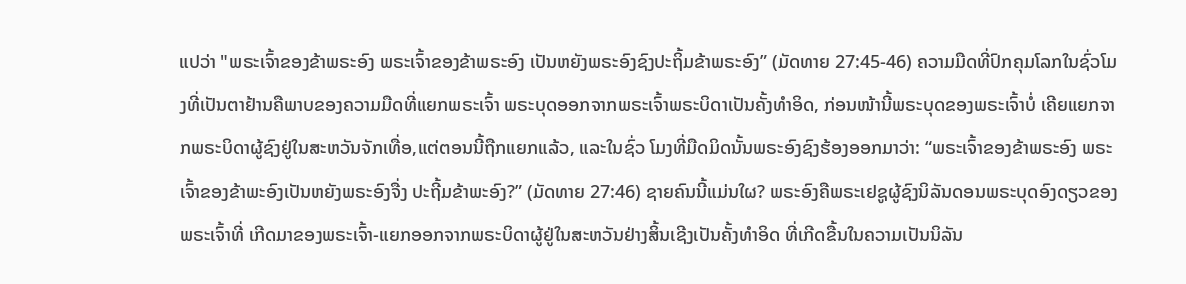ແປວ່າ "ພຣະເຈົ້າຂອງຂ້າພຣະອົງ ພຣະເຈົ້າຂອງຂ້າພຣະອົງ ເປັນຫຍັງພຣະອົງຊົງປະຖິ້ມຂ້າພຣະອົງ” (ມັດທາຍ 27:45-46) ຄວາມມືດທີ່ປົກຄຸມໂລກໃນຊົ່ວໂມງທີ່ເປັນຕາຢ້ານຄືພາບຂອງຄວາມມືດທີ່ແຍກພຣະເຈົ້າ ພຣະບຸດອອກຈາກພຣະເຈົ້າພຣະບິດາເປັນຄັ້ງທໍາອິດ, ກ່ອນໜ້ານີ້ພຣະບຸດຂອງພຣະເຈົ້າບໍ່ ເຄີຍແຍກຈາກພຣະບິດາຜູ້ຊົງຢູ່ໃນສະຫວັນຈັກເທື່ອ,ແຕ່ຕອນນີ້ຖືກແຍກແລ້ວ, ແລະໃນຊົ່ວ ໂມງທີ່ມືດມິດນັ້ນພຣະອົງຊົງຮ້ອງອອກມາວ່າ: “ພຣະເຈົ້າຂອງຂ້າພຣະອົງ ພຣະເຈົ້າຂອງຂ້າພະອົງເປັນຫຍັງພຣະອົງຈື່ງ ປະຖີ້ມຂ້າພະອົງ?” (ມັດທາຍ 27:46) ຊາຍຄົນນີ້ແມ່ນໃຜ? ພຣະອົງຄືພຣະເຢຊູຜູ້ຊົງນິລັນດອນພຣະບຸດອົງດຽວຂອງພຣະເຈົ້າທີ່ ເກີດມາຂອງພຣະເຈົ້າ-ແຍກອອກຈາກພຣະບິດາຜູ້ຢູ່ໃນສະຫວັນຢ່າງສິ້ນເຊີງເປັນຄັ້ງທໍາອິດ ທີ່ເກີດຂື້ນໃນຄວາມເປັນນິລັນ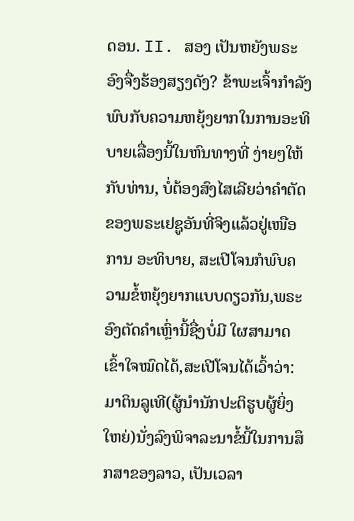ດອນ. II. ສອງ ເປັນຫຍັງພຣະອົງຈື່ງຮ້ອງສຽງດັງ? ຂ້າພະເຈົ້າກໍາລັງພົບກັບຄວາມຫຍຸ້ງຍາກໃນການອະທິບາຍເລື່ອງນີ້ໃນຫົນທາງທີ່ ງ່າຍໆໃຫ້ກັບທ່ານ, ບໍ່ຕ້ອງສົງໄສເລີຍວ່າຄໍາຕັດຂອງພຣະເຢຊູອັນທີ່ຈິງແລ້ວຢູ່ເໜືອການ ອະທິບາຍ, ສະເປີໂຈນກໍພົບຄວາມຂໍ້ຫຍຸ້ງຍາກແບບດຽວກັນ,ພຣະອົງຕັດຄໍາເຫຼົ່ານີ້ຊື່ງບໍ່ມີ ໃຜສາມາດເຂົ້າໃຈໝົດໄດ້,ສະເປີໂຈນໄດ້ເວົ້າວ່າ: ມາຕິນລູເທີ(ຜູ້ນໍານັກປະຕິຮູບຜູ້ຍິ່ງໃຫຍ່)ນັ່ງລົງພິຈາລະນາຂໍ້ນີ້ໃນການສຶກສາຂອງລາວ, ເປັນເວລາ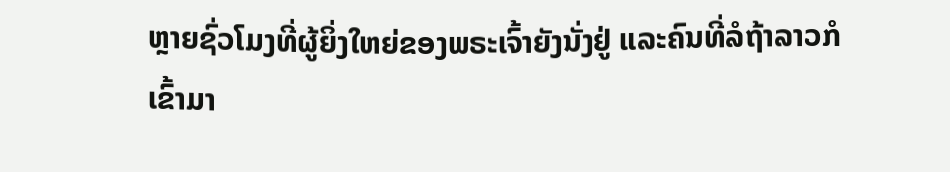ຫຼາຍຊົ່ວໂມງທີ່ຜູ້ຍິ່ງໃຫຍ່ຂອງພຣະເຈົ້າຍັງນັ່ງຢູ່ ແລະຄົນທີ່ລໍຖ້າລາວກໍເຂົ້າມາ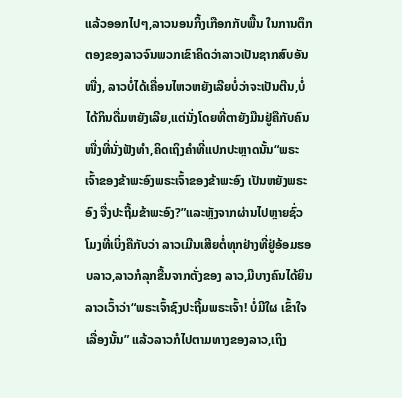ແລ້ວອອກໄປໆ,ລາວນອນກິ້ງເກືອກກັບພື້ນ ໃນການຕຶກຕອງຂອງລາວຈົນພວກເຂົາຄິດວ່າລາວເປັນຊາກສົບອັນໜື່ງ, ລາວບໍ່ໄດ້ເຄື່ອນໄຫວຫຍັງເລີຍບໍ່ວ່າຈະເປັນຕີນ,ບໍ່ໄດ້ກິນດື່ມຫຍັງເລີຍ,ແຕ່ນັ່ງໂດຍທີ່ຕາຍັງມືນຢູ່ຄືກັບຄົນໜື່ງທີ່ນັ່ງຟັງທໍາ,ຄິດເຖິງຄໍາທີ່ແປກປະຫຼາດນັ້ນ“ພຣະເຈົ້າຂອງຂ້າພະອົງພຣະເຈົ້າຂອງຂ້າພະອົງ ເປັນຫຍັງພຣະອົງ ຈື່ງປະຖີ້ມຂ້າພະອົງ?”ແລະຫຼັງຈາກຜ່ານໄປຫຼາຍຊົ່ວໂມງທີ່ເບິ່ງຄືກັບວ່າ ລາວເມີນເສີຍຕໍ່ທຸກຢ່າງທີ່ຢູ່ອ້ອມຮອບລາວ,ລາວກໍລຸກຂື້ນຈາກຕັ່ງຂອງ ລາວ,ມີບາງຄົນໄດ້ຍິນລາວເວົ້າວ່າ“ພຣະເຈົ້າຊົງປະຖີ້ມພຣະເຈົ້າ! ບໍ່ມີໃຜ ເຂົ້າໃຈເລື່ອງນັ້ນ” ແລ້ວລາວກໍໄປຕາມທາງຂອງລາວ,ເຖິງ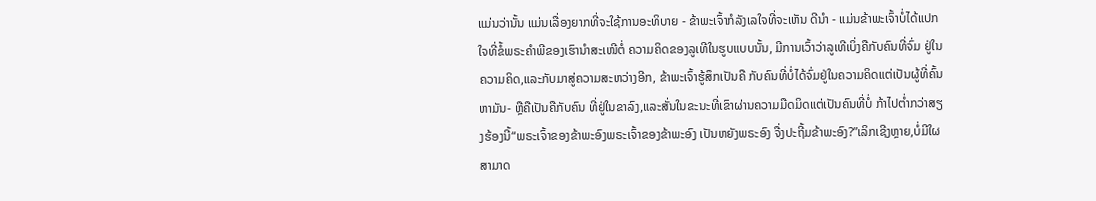ແມ່ນວ່ານັ້ນ ແມ່ນເລື່ອງຍາກທີ່ຈະໃຊ້ການອະທິບາຍ - ຂ້າພະເຈົ້າກໍລັງເລໃຈທີ່ຈະເຫັນ ດີນໍາ - ແມ່ນຂ້າພະເຈົ້າບໍ່ໄດ້ແປກໃຈທີ່ຂໍ້ພຣະຄໍາພີຂອງເຮົານໍາສະເໜີຕໍ່ ຄວາມຄິດຂອງລູເທີໃນຮູບແບບນັ້ນ, ມີການເວົ້າວ່າລູເທີເບິ່ງຄືກັບຄົນທີ່ຈົ່ມ ຢູ່ໃນຄວາມຄິດ,ແລະກັບມາສູ່ຄວາມສະຫວ່າງອີກ, ຂ້າພະເຈົ້າຮູ້ສຶກເປັນຄື ກັບຄົນທີ່ບໍ່ໄດ້ຈົ່ມຢູ່ໃນຄວາມຄິດແຕ່ເປັນຜູ້ທີ່ຄົ້ນຫາມັນ- ຫຼືຄືເປັນຄືກັບຄົນ ທີ່ຢູ່ໃນຂາລົງ,ແລະສັ່ນໃນຂະນະທີ່ເຂົາຜ່ານຄວາມມືດມິດແຕ່ເປັນຄົນທີ່ບໍ່ ກ້າໄປຕໍ່າກວ່າສຽງຮ້ອງນີ້“ພຣະເຈົ້າຂອງຂ້າພະອົງພຣະເຈົ້າຂອງຂ້າພະອົງ ເປັນຫຍັງພຣະອົງ ຈື່ງປະຖີ້ມຂ້າພະອົງ?”ເລິກເຊີງຫຼາຍ,ບໍ່ມີໃຜສາມາດ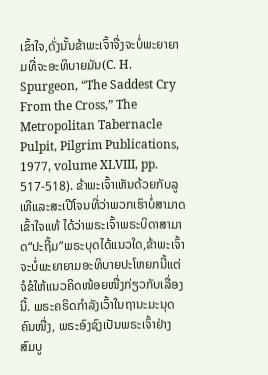ເຂົ້າໃຈ,ດັ່ງນັ້ນຂ້າພະເຈົ້າຈື່ງຈະບໍ່ພະຍາຍາມທີ່ຈະອະທິບາຍມັນ(C. H. Spurgeon, “The Saddest Cry From the Cross,” The Metropolitan Tabernacle Pulpit, Pilgrim Publications, 1977, volume XLVIII, pp. 517-518). ຂ້າພະເຈົ້າເຫັນດ້ວຍກັບລູເທີແລະສະເປີໂຈນທີ່ວ່າພວກເຮົາບໍ່ສາມາດເຂົ້າໃຈແທ້ ໄດ້ວ່າພຣະເຈົ້າພຣະບິດາສາມາດ“ປະຖີ້ມ”ພຣະບຸດໄດ້ແນວໃດ,ຂ້າພະເຈົ້າຈະບໍ່ພະຍາຍາມອະທິບາຍປະໂຫຍກນີ້ແຕ່ຈໍຂໍໃຫ້ແນວຄິດໜ້ອຍໜື່ງກ່ຽວກັບເລື່ອງນີ້. ພຣະຄຣິດກໍາລັງເວົ້າໃນຖານະມະນຸດຄົນໜື່ງ, ພຣະອົງຊົງເປັນພຣະເຈົ້າຢ່າງສົມບູ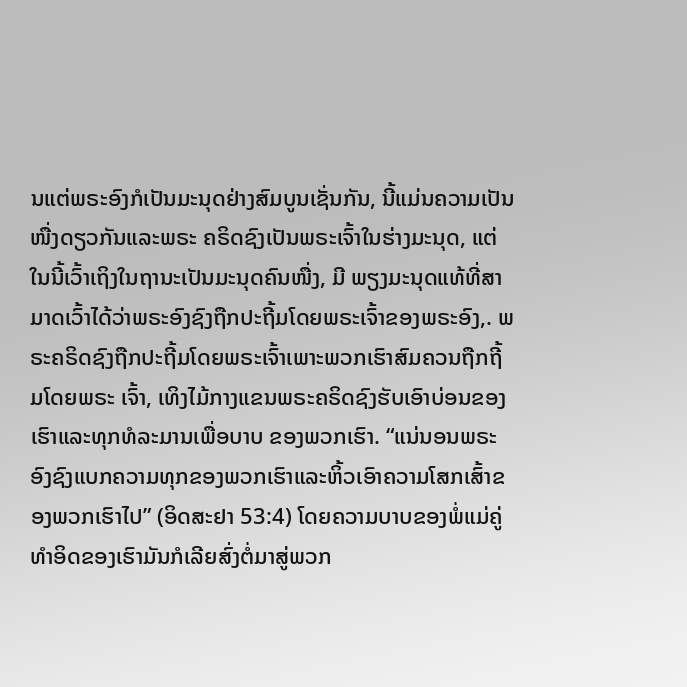ນແຕ່ພຣະອົງກໍເປັນມະນຸດຢ່າງສົມບູນເຊັ່ນກັນ, ນີ້ແມ່ນຄວາມເປັນໜື່ງດຽວກັນແລະພຣະ ຄຣິດຊົງເປັນພຣະເຈົ້າໃນຮ່າງມະນຸດ, ແຕ່ໃນນີ້ເວົ້າເຖິງໃນຖານະເປັນມະນຸດຄົນໜື່ງ, ມີ ພຽງມະນຸດແທ້ທີ່ສາມາດເວົ້າໄດ້ວ່າພຣະອົງຊົງຖືກປະຖີ້ມໂດຍພຣະເຈົ້າຂອງພຣະອົງ,. ພຣະຄຣິດຊົງຖືກປະຖີ້ມໂດຍພຣະເຈົ້າເພາະພວກເຮົາສົມຄວນຖືກຖີ້ມໂດຍພຣະ ເຈົ້າ, ເທິງໄມ້ກາງແຂນພຣະຄຣິດຊົງຮັບເອົາບ່ອນຂອງເຮົາແລະທຸກທໍລະມານເພື່ອບາບ ຂອງພວກເຮົາ. “ແນ່ນອນພຣະອົງຊົງແບກຄວາມທຸກຂອງພວກເຮົາແລະຫິ້ວເອົາຄວາມໂສກເສົ້າຂອງພວກເຮົາໄປ” (ອິດສະຢາ 53:4) ໂດຍຄວາມບາບຂອງພໍ່ແມ່ຄູ່ທໍາອິດຂອງເຮົາມັນກໍເລີຍສົ່ງຕໍ່ມາສູ່ພວກ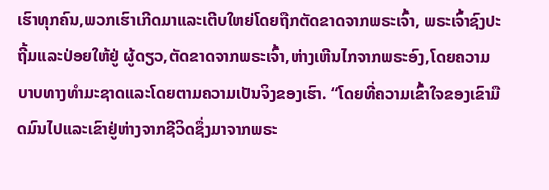ເຮົາທຸກຄົນ,ພວກເຮົາເກີດມາແລະເຕີບໃຫຍ່ໂດຍຖືກຕັດຂາດຈາກພຣະເຈົ້າ, ພຣະເຈົ້າຊົງປະຖີ້ມແລະປ່ອຍໃຫ້ຢູ່ ຜູ້ດຽວ,ຕັດຂາດຈາກພຣະເຈົ້າ,ຫ່າງເຫີນໄກຈາກພຣະອົງ,ໂດຍຄວາມບາບທາງທໍາມະຊາດແລະໂດຍຕາມຄວາມເປັນຈິງຂອງເຮົາ. “ໂດຍທີ່ຄວາມເຂົ້າໃຈຂອງເຂົາມືດມົນໄປແລະເຂົາຢູ່ຫ່າງຈາກຊີວິດຊຶ່ງມາຈາກພຣະ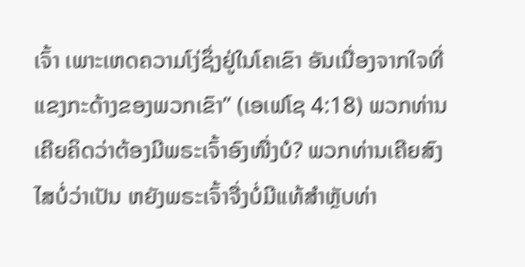ເຈົ້າ ເພາະເຫດຄວາມໂງ່ຊຶ່ງຢູ່ໃນໂຄເຂົາ ອັນເນື່ອງຈາກໃຈທີ່ແຂງກະດ້າງຂອງພວກເຂົາ” (ເອເຟໂຊ 4:18) ພວກທ່ານເຄີຍຄິດວ່າຕ້ອງມີພຣະເຈົ້າອົງໜື່ງບໍ? ພວກທ່ານເຄີຍສົງໄສບໍ່ວ່າເປັນ ຫຍັງພຣະເຈົ້າຈື່ງບໍ່ມີແທ້ສໍາຫຼັບທ່າ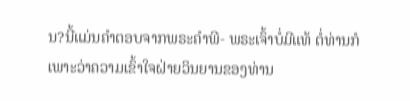ນ?ນີ້ແມ່ນຄໍາຕອບຈາກພຣະຄໍາພີ- ພຣະເຈົ້າບໍ່ມີແທ້ ຕໍ່ທ່ານກໍເພາະວ່າຄວາມເຂົ້າໃຈຝ່າຍວິນຍານຂອງທ່ານ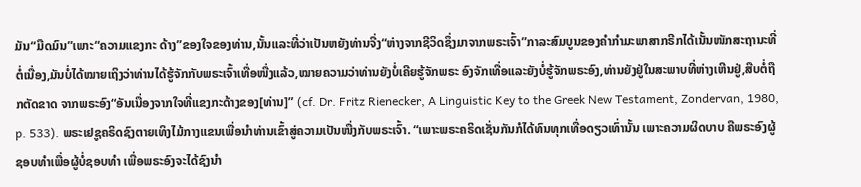ມັນ“ມືດມົນ”ເພາະ“ຄວາມແຂງກະ ດ້າງ”ຂອງໃຈຂອງທ່ານ,ນັ້ນແລະທີ່ວ່າເປັນຫຍັງທ່ານຈື່ງ“ຫ່າງຈາກຊີວິດຊຶ່ງມາຈາກພຣະເຈົ້າ”ກາລະສົມບູນຂອງຄໍາກໍາມະພາສາກຣີກໄດ້ເນັ້ນໜັກສະຖານະທີ່ຕໍ່ເນື່ອງ,ມັນບໍ່ໄດ້ໝາຍເຖິງວ່າທ່ານໄດ້ຮູ້ຈັກກັບພຣະເຈົ້າເທື່ອໜື່ງແລ້ວ,ໝາຍຄວາມວ່າທ່ານຍັງບໍ່ເຄີຍຮູ້ຈັກພຣະ ອົງຈັກເທື່ອແລະຍັງບໍ່ຮູ້ຈັກພຣະອົງ,ທ່ານຍັງຢູ່ໃນສະພາບທີ່ຫ່າງເຫີນຢູ່,ສືບຕໍ່ຖືກຕັດຂາດ ຈາກພຣະອົງ“ອັນເນື່ອງຈາກໃຈທີ່ແຂງກະດ້າງຂອງ[ທ່ານ]” (cf. Dr. Fritz Rienecker, A Linguistic Key to the Greek New Testament, Zondervan, 1980, p. 533). ພຣະເຢຊູຄຣິດຊົງຕາຍເທິງໄມ້ກາງແຂນເພື່ອນໍາທ່ານເຂົ້າສູ່ຄວາມເປັນໜື່ງກັບພຣະເຈົ້າ. “ເພາະພຣະຄຣິດເຊັ່ນກັນກໍໄດ້ທົນທຸກເທື່ອດຽວເທົ່ານັ້ນ ເພາະຄວາມຜິດບາບ ຄືພຣະອົງຜູ້ຊອບທຳເພື່ອຜູ້ບໍ່ຊອບທຳ ເພື່ອພຣະອົງຈະໄດ້ຊົງນຳ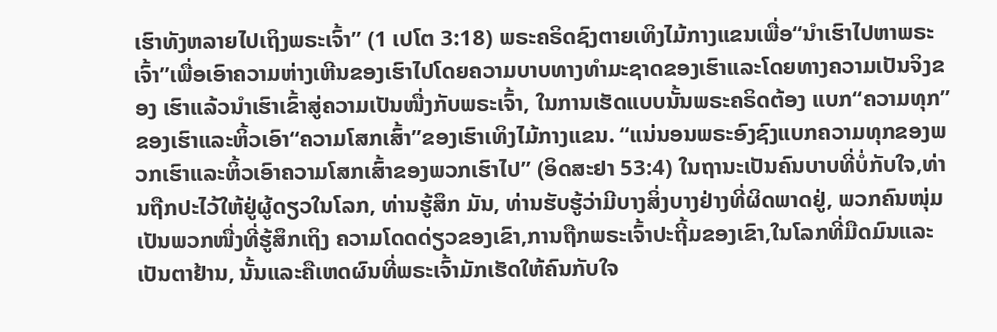ເຮົາທັງຫລາຍໄປເຖິງພຣະເຈົ້າ” (1 ເປໂຕ 3:18) ພຣະຄຣິດຊົງຕາຍເທິງໄມ້ກາງແຂນເພື່ອ“ນໍາເຮົາໄປຫາພຣະເຈົ້າ”ເພື່ອເອົາຄວາມຫ່າງເຫີນຂອງເຮົາໄປໂດຍຄວາມບາບທາງທໍາມະຊາດຂອງເຮົາແລະໂດຍທາງຄວາມເປັນຈິງຂອງ ເຮົາແລ້ວນໍາເຮົາເຂົ້າສູ່ຄວາມເປັນໜື່ງກັບພຣະເຈົ້າ, ໃນການເຮັດແບບນັ້ນພຣະຄຣິດຕ້ອງ ແບກ“ຄວາມທຸກ”ຂອງເຮົາແລະຫິ້ວເອົາ“ຄວາມໂສກເສົ້າ”ຂອງເຮົາເທິງໄມ້ກາງແຂນ. “ແນ່ນອນພຣະອົງຊົງແບກຄວາມທຸກຂອງພວກເຮົາແລະຫິ້ວເອົາຄວາມໂສກເສົ້າຂອງພວກເຮົາໄປ” (ອິດສະຢາ 53:4) ໃນຖານະເປັນຄົນບາບທີ່ບໍ່ກັບໃຈ,ທ່ານຖືກປະໄວ້ໃຫ້ຢູ່ຜູ້ດຽວໃນໂລກ, ທ່ານຮູ້ສຶກ ມັນ, ທ່ານຮັບຮູ້ວ່າມີບາງສິ່ງບາງຢ່າງທີ່ຜິດພາດຢູ່, ພວກຄົນໜຸ່ມເປັນພວກໜື່ງທີ່ຮູ້ສຶກເຖິງ ຄວາມໂດດດ່ຽວຂອງເຂົາ,ການຖືກພຣະເຈົ້າປະຖີ້ມຂອງເຂົາ,ໃນໂລກທີ່ມືດມົນແລະເປັນຕາຢ້ານ, ນັ້ນແລະຄືເຫດຜົນທີ່ພຣະເຈົ້າມັກເຮັດໃຫ້ຄົນກັບໃຈ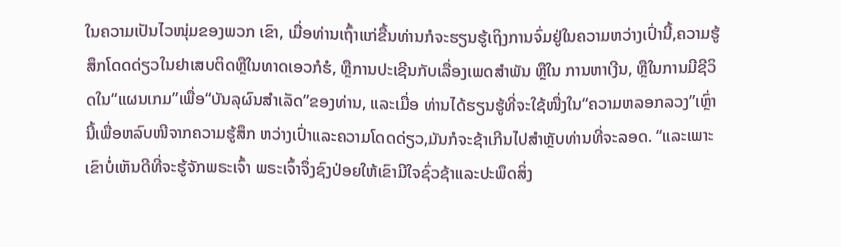ໃນຄວາມເປັນໄວໜຸ່ມຂອງພວກ ເຂົາ, ເມື່ອທ່ານເຖົ້າແກ່ຂື້ນທ່ານກໍຈະຮຽນຮູ້ເຖິງການຈົ່ມຢູ່ໃນຄວາມຫວ່າງເປົ່ານີ້,ຄວາມຮູ້ ສຶກໂດດດ່ຽວໃນຢາເສບຕິດຫຼືໃນທາດເອວກໍຮໍ, ຫຼືການປະເຊີນກັບເລື່ອງເພດສໍາພັນ ຫຼືໃນ ການຫາເງີນ, ຫຼືໃນການມີຊີວິດໃນ“ແຜນເກມ”ເພື່ອ“ບັນລຸຜົນສໍາເລັດ”ຂອງທ່ານ, ແລະເມື່ອ ທ່ານໄດ້ຮຽນຮູ້ທີ່ຈະໃຊ້ໜື່ງໃນ“ຄວາມຫລອກລວງ”ເຫຼົ່ານີ້ເພື່ອຫລົບໜີຈາກຄວາມຮູ້ສຶກ ຫວ່າງເປົ່າແລະຄວາມໂດດດ່ຽວ,ມັນກໍຈະຊ້າເກີນໄປສໍາຫຼັບທ່ານທີ່ຈະລອດ. “ແລະເພາະເຂົາບໍ່ເຫັນດີທີ່ຈະຮູ້ຈັກພຣະເຈົ້າ ພຣະເຈົ້າຈຶ່ງຊົງປ່ອຍໃຫ້ເຂົາມີໃຈຊົ່ວຊ້າແລະປະພຶດສິ່ງ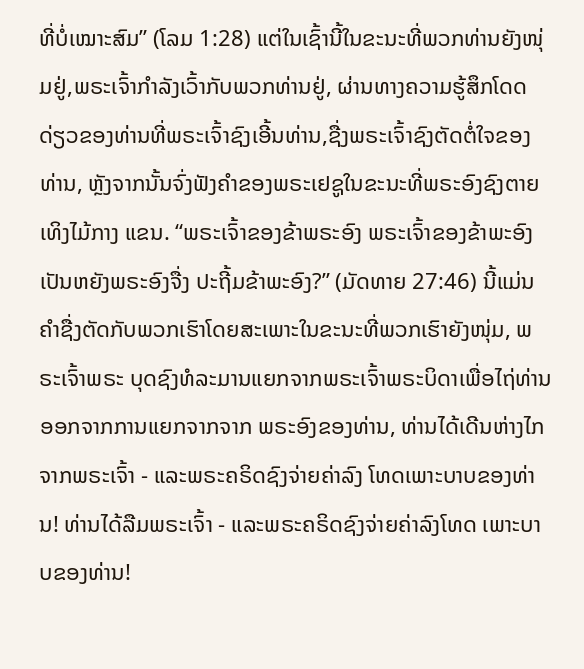ທີ່ບໍ່ເໝາະສົມ” (ໂລມ 1:28) ແຕ່ໃນເຊົ້ານີ້ໃນຂະນະທີ່ພວກທ່ານຍັງໜຸ່ມຢູ່,ພຣະເຈົ້າກໍາລັງເວົ້າກັບພວກທ່ານຢູ່, ຜ່ານທາງຄວາມຮູ້ສຶກໂດດດ່ຽວຂອງທ່ານທີ່ພຣະເຈົ້າຊົງເອີ້ນທ່ານ,ຊື່ງພຣະເຈົ້າຊົງຕັດຕໍ່ໃຈຂອງທ່ານ, ຫຼັງຈາກນັ້ນຈົ່ງຟັງຄໍາຂອງພຣະເຢຊູໃນຂະນະທີ່ພຣະອົງຊົງຕາຍເທິງໄມ້ກາງ ແຂນ. “ພຣະເຈົ້າຂອງຂ້າພຣະອົງ ພຣະເຈົ້າຂອງຂ້າພະອົງເປັນຫຍັງພຣະອົງຈື່ງ ປະຖີ້ມຂ້າພະອົງ?” (ມັດທາຍ 27:46) ນີ້ແມ່ນຄໍາຊື່ງຕັດກັບພວກເຮົາໂດຍສະເພາະໃນຂະນະທີ່ພວກເຮົາຍັງໜຸ່ມ, ພຣະເຈົ້າພຣະ ບຸດຊົງທໍລະມານແຍກຈາກພຣະເຈົ້າພຣະບິດາເພື່ອໄຖ່ທ່ານອອກຈາກການແຍກຈາກຈາກ ພຣະອົງຂອງທ່ານ, ທ່ານໄດ້ເດີນຫ່າງໄກຈາກພຣະເຈົ້າ - ແລະພຣະຄຣິດຊົງຈ່າຍຄ່າລົງ ໂທດເພາະບາບຂອງທ່ານ! ທ່ານໄດ້ລືມພຣະເຈົ້າ - ແລະພຣະຄຣິດຊົງຈ່າຍຄ່າລົງໂທດ ເພາະບາບຂອງທ່ານ!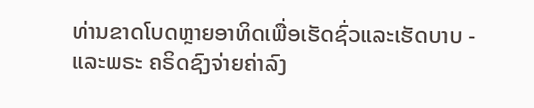ທ່ານຂາດໂບດຫຼາຍອາທິດເພື່ອເຮັດຊົ່ວແລະເຮັດບາບ - ແລະພຣະ ຄຣິດຊົງຈ່າຍຄ່າລົງ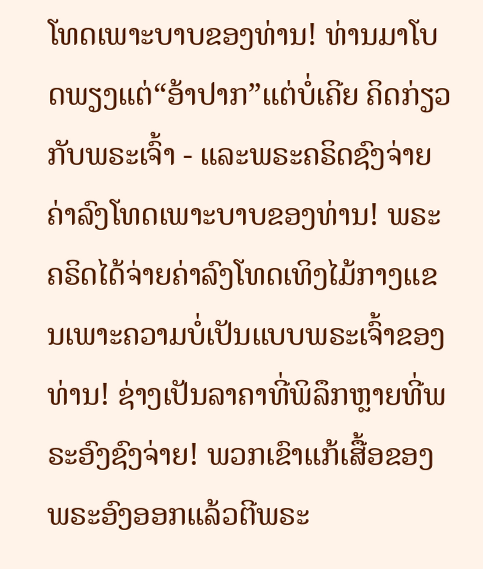ໂທດເພາະບາບຂອງທ່ານ! ທ່ານມາໂບດພຽງແຕ່“ອ້າປາກ”ແຕ່ບໍ່ເຄີຍ ຄິດກ່ຽວກັບພຣະເຈົ້າ - ແລະພຣະຄຣິດຊົງຈ່າຍຄ່າລົງໂທດເພາະບາບຂອງທ່ານ! ພຣະ ຄຣິດໄດ້ຈ່າຍຄ່າລົງໂທດເທິງໄມ້ກາງແຂນເພາະຄວາມບໍ່ເປັນແບບພຣະເຈົ້າຂອງທ່ານ! ຊ່າງເປັນລາຄາທີ່ພິລຶກຫຼາຍທີ່ພຣະອົງຊົງຈ່າຍ! ພວກເຂົາແກ້ເສື້ອຂອງພຣະອົງອອກແລ້ວຕີພຣະ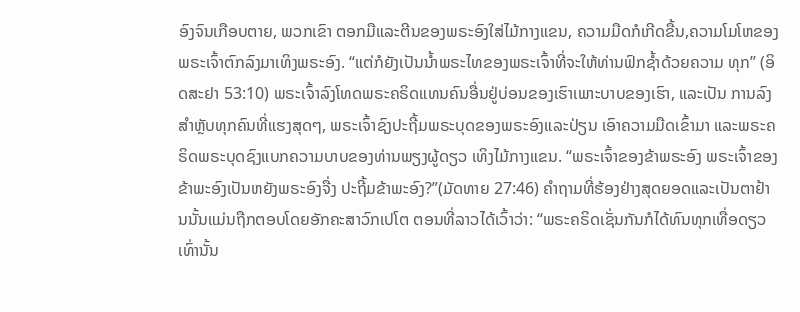ອົງຈົນເກືອບຕາຍ, ພວກເຂົາ ຕອກມືແລະຕີນຂອງພຣະອົງໃສ່ໄມ້ກາງແຂນ, ຄວາມມືດກໍເກີດຂື້ນ,ຄວາມໂມໂຫຂອງ ພຣະເຈົ້າຕົກລົງມາເທິງພຣະອົງ. “ແຕ່ກໍຍັງເປັນນໍ້າພຣະໄທຂອງພຣະເຈົ້າທີ່ຈະໃຫ້ທ່ານຟົກຊໍ້າດ້ວຍຄວາມ ທຸກ” (ອິດສະຢາ 53:10) ພຣະເຈົ້າລົງໂທດພຣະຄຣິດແທນຄົນອື່ນຢູ່ບ່ອນຂອງເຮົາເພາະບາບຂອງເຮົາ, ແລະເປັນ ການລົງສໍາຫຼັບທຸກຄົນທີ່ແຮງສຸດໆ, ພຣະເຈົ້າຊົງປະຖີ້ມພຣະບຸດຂອງພຣະອົງແລະປ່ຽນ ເອົາຄວາມມືດເຂົ້າມາ ແລະພຣະຄຣິດພຣະບຸດຊົງແບກຄວາມບາບຂອງທ່ານພຽງຜູ້ດຽວ ເທິງໄມ້ກາງແຂນ. “ພຣະເຈົ້າຂອງຂ້າພຣະອົງ ພຣະເຈົ້າຂອງຂ້າພະອົງເປັນຫຍັງພຣະອົງຈື່ງ ປະຖີ້ມຂ້າພະອົງ?”(ມັດທາຍ 27:46) ຄໍາຖາມທີ່ຮ້ອງຢ່າງສຸດຍອດແລະເປັນຕາຢ້ານນັ້ນແມ່ນຖືກຕອບໂດຍອັກຄະສາວົກເປໂຕ ຕອນທີ່ລາວໄດ້ເວົ້າວ່າ: “ພຣະຄຣິດເຊັ່ນກັນກໍໄດ້ທົນທຸກເທື່ອດຽວເທົ່ານັ້ນ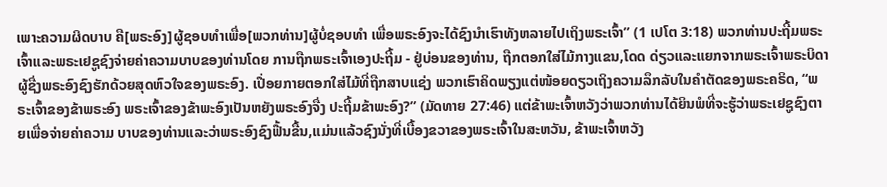ເພາະຄວາມຜິດບາບ ຄື[ພຣະອົງ]ຜູ້ຊອບທຳເພື່ອ[ພວກທ່ານ]ຜູ້ບໍ່ຊອບທຳ ເພື່ອພຣະອົງຈະໄດ້ຊົງນຳເຮົາທັງຫລາຍໄປເຖິງພຣະເຈົ້າ” (1 ເປໂຕ 3:18) ພວກທ່ານປະຖີ້ມພຣະເຈົ້າແລະພຣະເຢຊູຊົງຈ່າຍຄ່າຄວາມບາບຂອງທ່ານໂດຍ ການຖືກພຣະເຈົ້າເອງປະຖີ້ມ - ຢູ່ບ່ອນຂອງທ່ານ, ຖືກຕອກໃສ່ໄມ້ກາງແຂນ,ໂດດ ດ່ຽວແລະແຍກຈາກພຣະເຈົ້າພຣະບິດາຜູ້ຊື່ງພຣະອົງຊົງຮັກດ້ວຍສຸດຫົວໃຈຂອງພຣະອົງ. ເປື່ອຍກາຍຕອກໃສ່ໄມ້ທີ່ຖືກສາບແຊ່ງ ພວກເຮົາຄິດພຽງແຕ່ໜ້ອຍດຽວເຖິງຄວາມລຶກລັບໃນຄໍາຕັດຂອງພຣະຄຣິດ, “ພຣະເຈົ້າຂອງຂ້າພຣະອົງ ພຣະເຈົ້າຂອງຂ້າພະອົງເປັນຫຍັງພຣະອົງຈື່ງ ປະຖີ້ມຂ້າພະອົງ?” (ມັດທາຍ 27:46) ແຕ່ຂ້າພະເຈົ້າຫວັງວ່າພວກທ່ານໄດ້ຍິນພໍທີ່ຈະຮູ້ວ່າພຣະເຢຊູຊົງຕາຍເພື່ອຈ່າຍຄ່າຄວາມ ບາບຂອງທ່ານແລະວ່າພຣະອົງຊົງຟື້ນຂື້ນ,ແມ່ນແລ້ວຊົງນັ່ງທີ່ເບື້ອງຂວາຂອງພຣະເຈົ້າໃນສະຫວັນ, ຂ້າພະເຈົ້າຫວັງ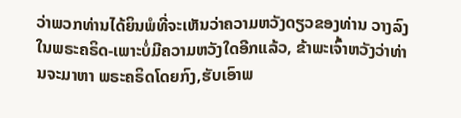ວ່າພວກທ່ານໄດ້ຍິນພໍທີ່ຈະເຫັນວ່າຄວາມຫວັງດຽວຂອງທ່ານ ວາງລົງໃນພຣະຄຣິດ-ເພາະບໍ່ມີຄວາມຫວັງໃດອີກແລ້ວ, ຂ້າພະເຈົ້າຫວັງວ່າທ່ານຈະມາຫາ ພຣະຄຣິດໂດຍກົງ,ຮັບເອົາພ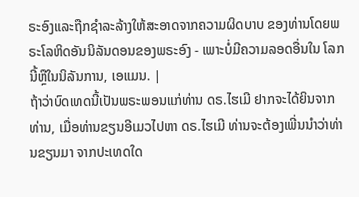ຣະອົງແລະຖືກຊໍາລະລ້າງໃຫ້ສະອາດຈາກຄວາມຜິດບາບ ຂອງທ່ານໂດຍພຣະໂລຫິດອັນນິລັນດອນຂອງພຣະອົງ - ເພາະບໍ່ມີຄວາມລອດອື່ນໃນ ໂລກນີ້ຫຼືໃນນິລັນການ, ເອແມນ. |
ຖ້າວ່າບົດເທດນີ້ເປັນພຣະພອນແກ່ທ່ານ ດຣ.ໄຮເມີ ຢາກຈະໄດ້ຍິນຈາກທ່ານ, ເມື່ອທ່ານຂຽນອີເມວໄປຫາ ດຣ.ໄຮເມີ ທ່ານຈະຕ້ອງເພີ່ນນໍາວ່າທ່ານຂຽນມາ ຈາກປະເທດໃດ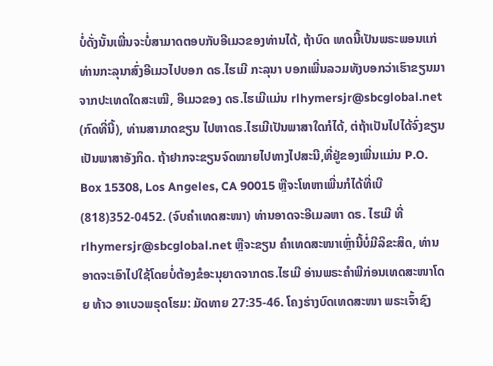ບໍ່ດັ່ງນັ້ນເພີ່ນຈະບໍ່ສາມາດຕອບກັບອີເມວຂອງທ່ານໄດ້, ຖ້າບົດ ເທດນີ້ເປັນພຣະພອນແກ່ທ່ານກະລຸນາສົ່ງອີເມວໄປບອກ ດຣ.ໄຮເມີ ກະລຸນາ ບອກເພີ່ນລວມທັງບອກວ່າເຮົາຂຽນມາຈາກປະເທດໃດສະເໝີ, ອີເມວຂອງ ດຣ.ໄຮເມີແມ່ນ rlhymersjr@sbcglobal.net (ກົດທີ່ນີ້), ທ່ານສາມາດຂຽນ ໄປຫາດຣ.ໄຮເມີເປັນພາສາໃດກໍໄດ້, ຕ່ຖ້າເປັນໄປໄດ້ຈົ່ງຂຽນເປັນພາສາອັງກິດ. ຖ້າຢາກຈະຂຽນຈົດໝາຍໄປທາງໄປສະນີ,ທີ່ຢູ່ຂອງເພີ່ນແມ່ນ P.O. Box 15308, Los Angeles, CA 90015 ຫຼືຈະໂທຫາເພີ່ນກໍໄດ້ທີ່ເບີ (818)352-0452. (ຈົບຄຳເທດສະໜາ) ທ່ານອາດຈະອີເມລຫາ ດຣ. ໄຮເມີ ທີ່
rlhymersjr@sbcglobal.net ຫຼືຈະຂຽນ ຄໍາເທດສະໜາເຫຼົ່ານີ້ບໍ່ມີລິຂະສິດ, ທ່ານອາດຈະເອົາໄປໃຊ້ໂດຍບໍ່ຕ້ອງຂໍອະນຸຍາດຈາກດຣ.ໄຮເມີ ອ່ານພຣະຄໍາພີກ່ອນເທດສະໜາໂດຍ ທ້າວ ອາເບວພຣຸດໂຮມ: ມັດທາຍ 27:35-46. ໂຄງຮ່າງບົດເທດສະໜາ ພຣະເຈົ້າຊົງ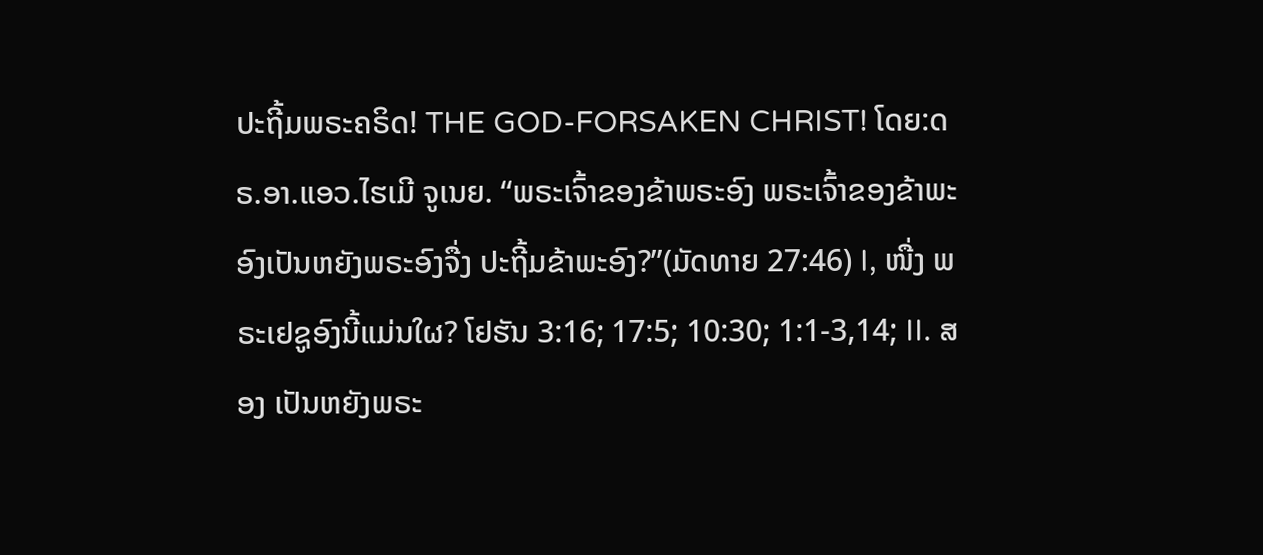ປະຖີ້ມພຣະຄຣິດ! THE GOD-FORSAKEN CHRIST! ໂດຍ:ດຣ.ອາ.ແອວ.ໄຮເມີ ຈູເນຍ. “ພຣະເຈົ້າຂອງຂ້າພຣະອົງ ພຣະເຈົ້າຂອງຂ້າພະອົງເປັນຫຍັງພຣະອົງຈື່ງ ປະຖີ້ມຂ້າພະອົງ?”(ມັດທາຍ 27:46) I, ໜື່ງ ພຣະເຢຊູອົງນີ້ແມ່ນໃຜ? ໂຢຮັນ 3:16; 17:5; 10:30; 1:1-3,14; II. ສອງ ເປັນຫຍັງພຣະ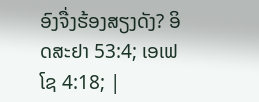ອົງຈື່ງຮ້ອງສຽງດັງ? ອິດສະຢາ 53:4; ເອເຟໂຊ 4:18; |